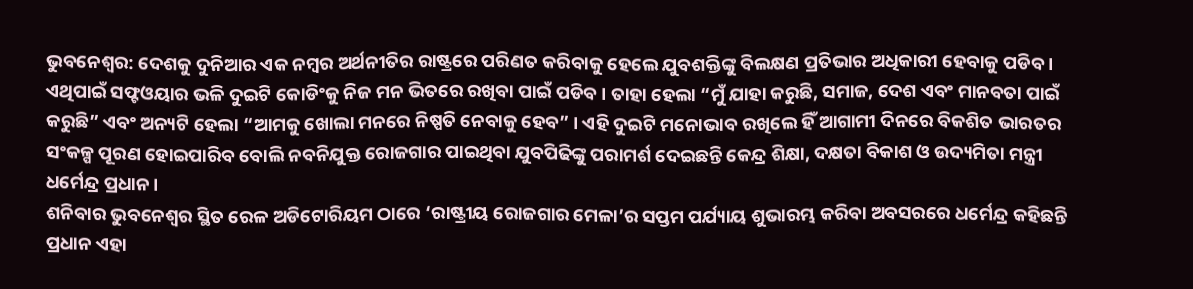ଭୁବନେଶ୍ବର: ଦେଶକୁ ଦୁନିଆର ଏକ ନମ୍ବର ଅର୍ଥନୀତିର ରାଷ୍ଟ୍ରରେ ପରିଣତ କରିବାକୁ ହେଲେ ଯୁବଶକ୍ତିଙ୍କୁ ବିଲକ୍ଷଣ ପ୍ରତିଭାର ଅଧିକାରୀ ହେବାକୁ ପଡିବ । ଏଥିପାଇଁ ସଫ୍ଟଓୟାର ଭଳି ଦୁଇଟି କୋଡିଂକୁ ନିଜ ମନ ଭିତରେ ରଖିବା ପାଇଁ ପଡିବ । ତାହା ହେଲା “ମୁଁ ଯାହା କରୁଛି, ସମାଜ, ଦେଶ ଏବଂ ମାନବତା ପାଇଁ କରୁଛି” ଏବଂ ଅନ୍ୟଟି ହେଲା “ଆମକୁ ଖୋଲା ମନରେ ନିଷ୍ପତି ନେବାକୁ ହେବ” । ଏହି ଦୁଇଟି ମନୋଭାବ ରଖିଲେ ହିଁ ଆଗାମୀ ଦିନରେ ବିକଶିତ ଭାରତର ସଂକଳ୍ପ ପୂରଣ ହୋଇପାରିବ ବୋଲି ନବନିଯୁକ୍ତ ରୋଜଗାର ପାଇଥିବା ଯୁବପିଢିଙ୍କୁ ପରାମର୍ଶ ଦେଇଛନ୍ତି କେନ୍ଦ୍ର ଶିକ୍ଷା, ଦକ୍ଷତା ବିକାଶ ଓ ଉଦ୍ୟମିତା ମନ୍ତ୍ରୀ ଧର୍ମେନ୍ଦ୍ର ପ୍ରଧାନ ।
ଶନିବାର ଭୁବନେଶ୍ବର ସ୍ଥିତ ରେଳ ଅଡିଟୋରିୟମ ଠାରେ ‘ରାଷ୍ଟ୍ରୀୟ ରୋଜଗାର ମେଳା’ର ସପ୍ତମ ପର୍ଯ୍ୟାୟ ଶୁଭାରମ୍ଭ କରିବା ଅବସରରେ ଧର୍ମେନ୍ଦ୍ର କହିଛନ୍ତି ପ୍ରଧାନ ଏହା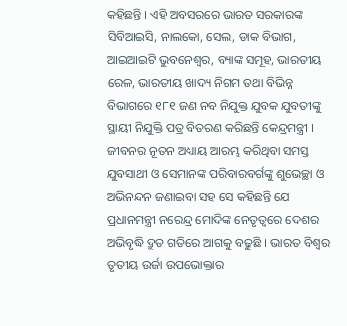କହିଛନ୍ତି । ଏହି ଅବସରରେ ଭାରତ ସରକାରଙ୍କ ସିବିଆଇସି, ନାଲକୋ, ସେଲ, ଡାକ ବିଭାଗ, ଆଇଆଇଟି ଭୁବନେଶ୍ବର, ବ୍ୟାଙ୍କ ସମୂହ, ଭାରତୀୟ ରେଳ, ଭାରତୀୟ ଖାଦ୍ୟ ନିଗମ ତଥା ବିଭିନ୍ନ ବିଭାଗରେ ୧୮୧ ଜଣ ନବ ନିଯୁକ୍ତ ଯୁବକ ଯୁବତୀଙ୍କୁ ସ୍ଥାୟୀ ନିଯୁକ୍ତି ପତ୍ର ବିତରଣ କରିଛନ୍ତି କେନ୍ଦ୍ରମନ୍ତ୍ରୀ । ଜୀବନର ନୂତନ ଅଧ୍ୟାୟ ଆରମ୍ଭ କରିଥିବା ସମସ୍ତ ଯୁବସାଥୀ ଓ ସେମାନଙ୍କ ପରିବାରବର୍ଗଙ୍କୁ ଶୁଭେଚ୍ଛା ଓ ଅଭିନନ୍ଦନ ଜଣାଇବା ସହ ସେ କହିଛନ୍ତି ଯେ ପ୍ରଧାନମନ୍ତ୍ରୀ ନରେନ୍ଦ୍ର ମୋଦିଙ୍କ ନେତୃତ୍ବରେ ଦେଶର ଅଭିବୃଦ୍ଧି ଦ୍ରୁତ ଗତିରେ ଆଗକୁ ବଢୁଛି । ଭାରତ ବିଶ୍ବର ତୃତୀୟ ଉର୍ଜା ଉପଭୋକ୍ତାର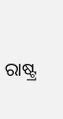ରାଷ୍ଟ୍ର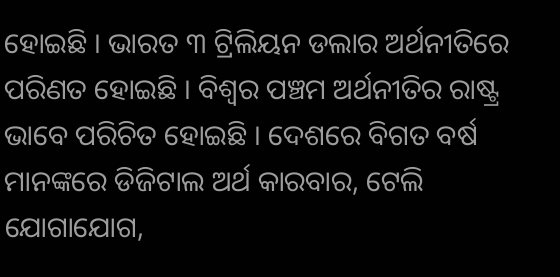ହୋଇଛି । ଭାରତ ୩ ଟ୍ରିଲିୟନ ଡଲାର ଅର୍ଥନୀତିରେ ପରିଣତ ହୋଇଛି । ବିଶ୍ବର ପଞ୍ଚମ ଅର୍ଥନୀତିର ରାଷ୍ଟ୍ର ଭାବେ ପରିଚିତ ହୋଇଛି । ଦେଶରେ ବିଗତ ବର୍ଷ ମାନଙ୍କରେ ଡିଜିଟାଲ ଅର୍ଥ କାରବାର, ଟେଲି ଯୋଗାଯୋଗ,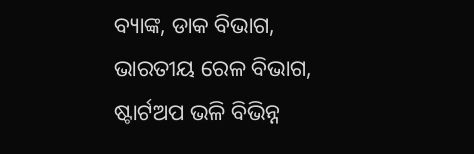ବ୍ୟାଙ୍କ, ଡାକ ବିଭାଗ, ଭାରତୀୟ ରେଳ ବିଭାଗ, ଷ୍ଟାର୍ଟଅପ ଭଳି ବିଭିନ୍ନ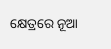କ୍ଷେତ୍ରରେ ନୂଆ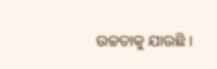ଉଚ୍ଚତାକୁ ଯାଉଛି ।